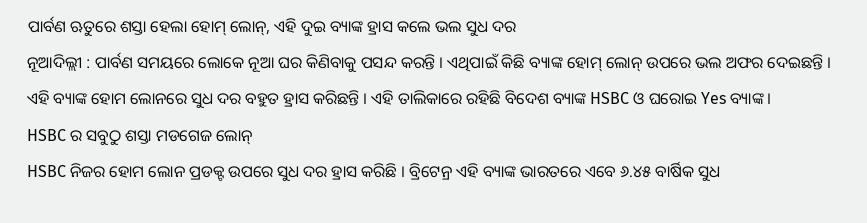ପାର୍ବଣ ଋତୁରେ ଶସ୍ତା ହେଲା ହୋମ୍ ଲୋନ୍, ଏହି ଦୁଇ ବ୍ୟାଙ୍କ ହ୍ରାସ କଲେ ଭଲ ସୁଧ ଦର
ନୂଆଦିଲ୍ଲୀ : ପାର୍ବଣ ସମୟରେ ଲୋକେ ନୂଆ ଘର କିଣିବାକୁ ପସନ୍ଦ କରନ୍ତି । ଏଥିପାଇଁ କିଛି ବ୍ୟାଙ୍କ ହୋମ୍ ଲୋନ୍ ଉପରେ ଭଲ ଅଫର ଦେଇଛନ୍ତି । ଏହି ବ୍ୟାଙ୍କ ହୋମ ଲୋନରେ ସୁଧ ଦର ବହୁତ ହ୍ରାସ କରିଛନ୍ତି । ଏହି ତାଲିକାରେ ରହିଛି ବିଦେଶ ବ୍ୟାଙ୍କ HSBC ଓ ଘରୋଇ Yes ବ୍ୟାଙ୍କ ।
HSBC ର ସବୁଠୁ ଶସ୍ତା ମଡଗେଜ ଲୋନ୍
HSBC ନିଜର ହୋମ ଲୋନ ପ୍ରଡକ୍ଟ ଉପରେ ସୁଧ ଦର ହ୍ରାସ କରିଛି । ବ୍ରିଟେନ୍ର ଏହି ବ୍ୟାଙ୍କ ଭାରତରେ ଏବେ ୬.୪୫ ବାର୍ଷିକ ସୁଧ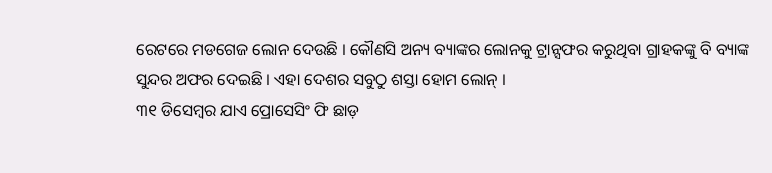ରେଟରେ ମଡଗେଜ ଲୋନ ଦେଉଛି । କୌଣସି ଅନ୍ୟ ବ୍ୟାଙ୍କର ଲୋନକୁ ଟ୍ରାନ୍ସଫର କରୁଥିବା ଗ୍ରାହକଙ୍କୁ ବି ବ୍ୟାଙ୍କ ସୁନ୍ଦର ଅଫର ଦେଇଛି । ଏହା ଦେଶର ସବୁଠୁ ଶସ୍ତା ହୋମ ଲୋନ୍ ।
୩୧ ଡିସେମ୍ବର ଯାଏ ପ୍ରୋସେସିଂ ଫି ଛାଡ଼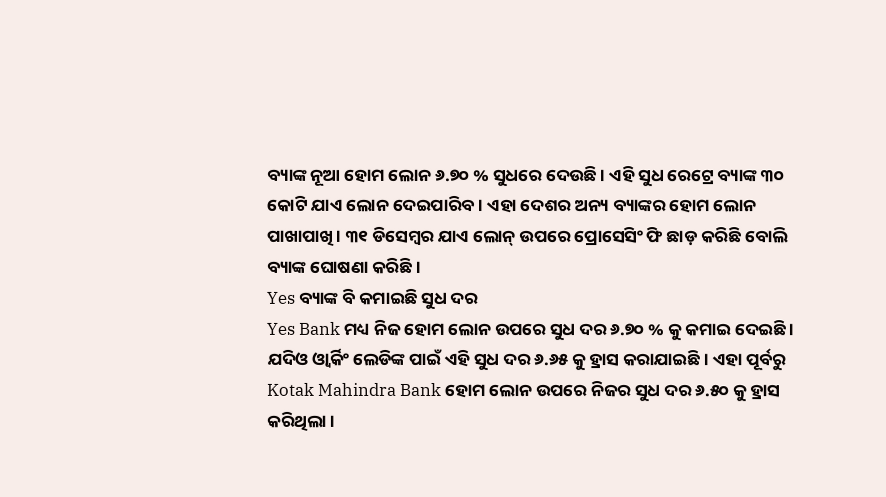ବ୍ୟାଙ୍କ ନୂଆ ହୋମ ଲୋନ ୬.୭୦ % ସୁଧରେ ଦେଉଛି । ଏହି ସୁଧ ରେଟ୍ରେ ବ୍ୟାଙ୍କ ୩୦ କୋଟି ଯାଏ ଲୋନ ଦେଇପାରିବ । ଏହା ଦେଶର ଅନ୍ୟ ବ୍ୟାଙ୍କର ହୋମ ଲୋନ ପାଖାପାଖି । ୩୧ ଡିସେମ୍ବର ଯାଏ ଲୋନ୍ ଉପରେ ପ୍ରୋସେସିଂ ଫି ଛାଡ଼ କରିଛି ବୋଲି ବ୍ୟାଙ୍କ ଘୋଷଣା କରିଛି ।
Yes ବ୍ୟାଙ୍କ ବି କମାଇଛି ସୁଧ ଦର
Yes Bank ମଧ୍ୟ ନିଜ ହୋମ ଲୋନ ଉପରେ ସୁଧ ଦର ୬.୭୦ % କୁ କମାଇ ଦେଇଛି । ଯଦିଓ ଓ୍ଵାର୍କିଂ ଲେଡିଙ୍କ ପାଇଁ ଏହି ସୁଧ ଦର ୬.୬୫ କୁ ହ୍ରାସ କରାଯାଇଛି । ଏହା ପୂର୍ବରୁ Kotak Mahindra Bank ହୋମ ଲୋନ ଉପରେ ନିଜର ସୁଧ ଦର ୬.୫୦ କୁ ହ୍ରାସ କରିଥିଲା ।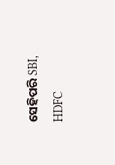ସେହିପରି SBI, HDFC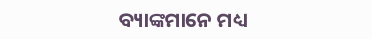ବ୍ୟାଙ୍କମାନେ ମଧ୍ୟ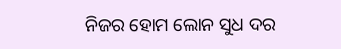ନିଜର ହୋମ ଲୋନ ସୁଧ ଦର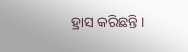ହ୍ରାସ କରିଛନ୍ତି ।